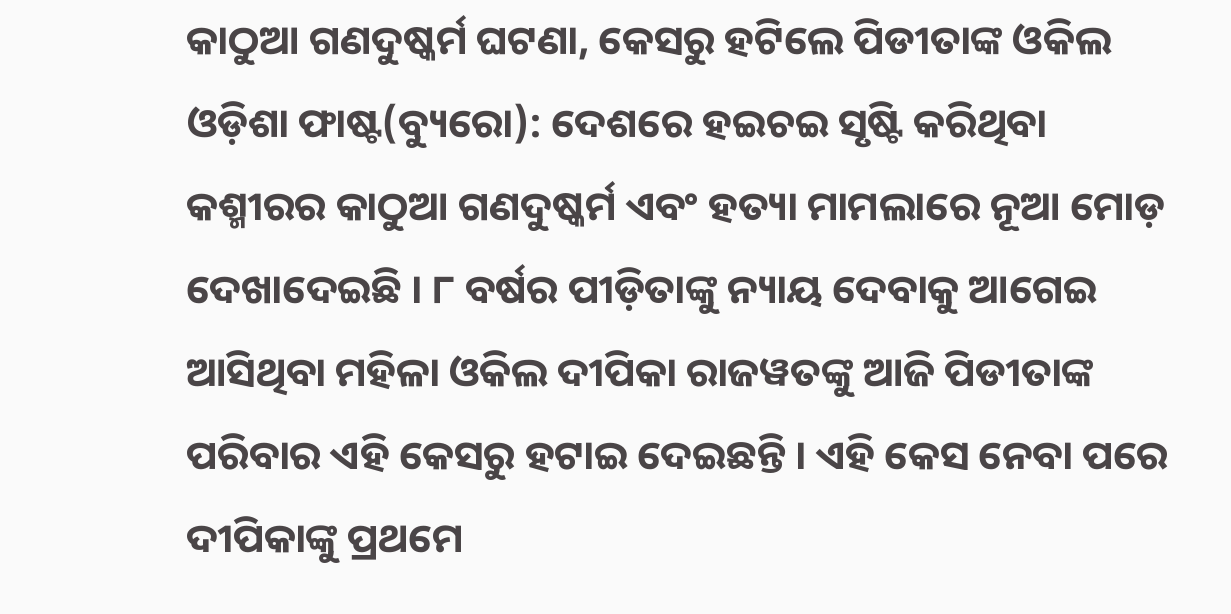କାଠୁଆ ଗଣଦୁଷ୍କର୍ମ ଘଟଣା, କେସରୁ ହଟିଲେ ପିଡୀତାଙ୍କ ଓକିଲ
ଓଡ଼ିଶା ଫାଷ୍ଟ(ବ୍ୟୁରୋ): ଦେଶରେ ହଇଚଇ ସୃଷ୍ଟି କରିଥିବା କଶ୍ମୀରର କାଠୁଆ ଗଣଦୁଷ୍କର୍ମ ଏବଂ ହତ୍ୟା ମାମଲାରେ ନୂଆ ମୋଡ଼ ଦେଖାଦେଇଛି । ୮ ବର୍ଷର ପୀଡ଼ିତାଙ୍କୁ ନ୍ୟାୟ ଦେବାକୁ ଆଗେଇ ଆସିଥିବା ମହିଳା ଓକିଲ ଦୀପିକା ରାଜୱତଙ୍କୁ ଆଜି ପିଡୀତାଙ୍କ ପରିବାର ଏହି କେସରୁ ହଟାଇ ଦେଇଛନ୍ତି । ଏହି କେସ ନେବା ପରେ ଦୀପିକାଙ୍କୁ ପ୍ରଥମେ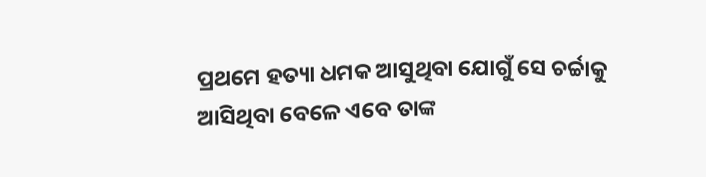ପ୍ରଥମେ ହତ୍ୟା ଧମକ ଆସୁଥିବା ଯୋଗୁଁ ସେ ଚର୍ଚ୍ଚାକୁ ଆସିଥିବା ବେଳେ ଏବେ ତାଙ୍କ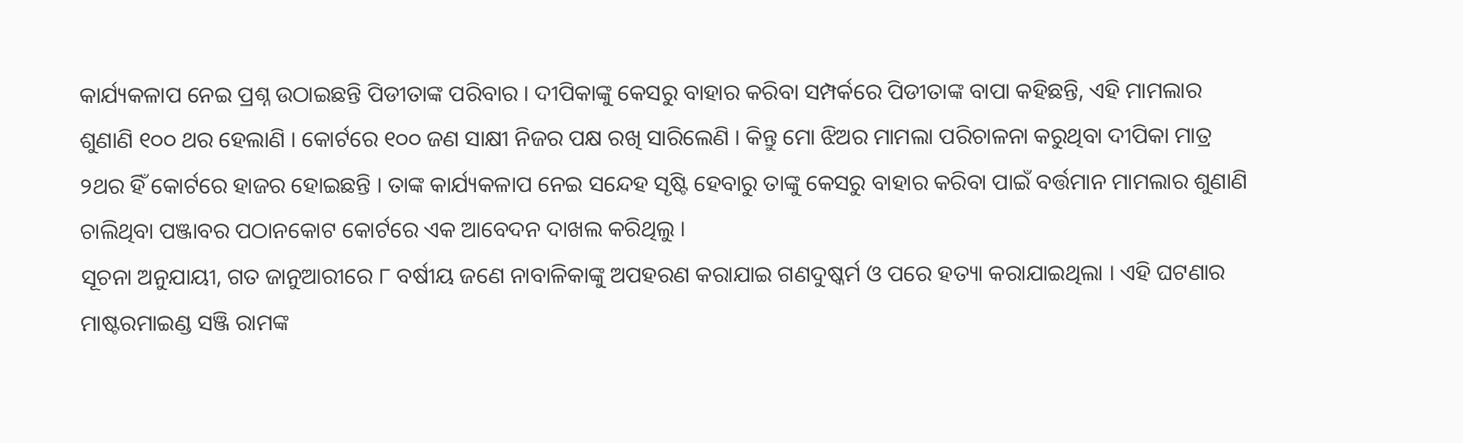କାର୍ଯ୍ୟକଳାପ ନେଇ ପ୍ରଶ୍ନ ଉଠାଇଛନ୍ତି ପିଡୀତାଙ୍କ ପରିବାର । ଦୀପିକାଙ୍କୁ କେସରୁ ବାହାର କରିବା ସମ୍ପର୍କରେ ପିଡୀତାଙ୍କ ବାପା କହିଛନ୍ତି, ଏହି ମାମଲାର ଶୁଣାଣି ୧୦୦ ଥର ହେଲାଣି । କୋର୍ଟରେ ୧୦୦ ଜଣ ସାକ୍ଷୀ ନିଜର ପକ୍ଷ ରଖି ସାରିଲେଣି । କିନ୍ତୁ ମୋ ଝିଅର ମାମଲା ପରିଚାଳନା କରୁଥିବା ଦୀପିକା ମାତ୍ର ୨ଥର ହିଁ କୋର୍ଟରେ ହାଜର ହୋଇଛନ୍ତି । ତାଙ୍କ କାର୍ଯ୍ୟକଳାପ ନେଇ ସନ୍ଦେହ ସୃଷ୍ଟି ହେବାରୁ ତାଙ୍କୁ କେସରୁ ବାହାର କରିବା ପାଇଁ ବର୍ତ୍ତମାନ ମାମଲାର ଶୁଣାଣି ଚାଲିଥିବା ପଞ୍ଜାବର ପଠାନକୋଟ କୋର୍ଟରେ ଏକ ଆବେଦନ ଦାଖଲ କରିଥିଲୁ ।
ସୂଚନା ଅନୁଯାୟୀ, ଗତ ଜାନୁଆରୀରେ ୮ ବର୍ଷୀୟ ଜଣେ ନାବାଳିକାଙ୍କୁ ଅପହରଣ କରାଯାଇ ଗଣଦୁଷ୍କର୍ମ ଓ ପରେ ହତ୍ୟା କରାଯାଇଥିଲା । ଏହି ଘଟଣାର ମାଷ୍ଟରମାଇଣ୍ଡ ସଞ୍ଜି ରାମଙ୍କ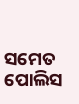ସମେତ ପୋଲିସ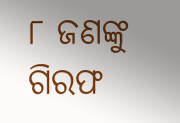୮ ଜଣଙ୍କୁ ଗିରଫ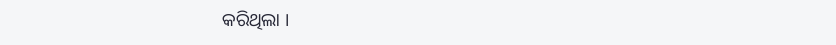କରିଥିଲା ।